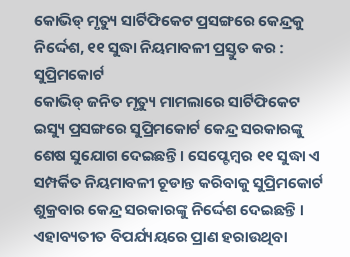କୋଭିଡ୍ ମୃତ୍ୟୁ ସାର୍ଟିଫିକେଟ ପ୍ରସଙ୍ଗରେ କେନ୍ଦ୍ରକୁ ନିର୍ଦ୍ଦେଶ, ୧୧ ସୁଦ୍ଧା ନିୟମାବଳୀ ପ୍ରସ୍ତୁତ କର : ସୁପ୍ରିମକୋର୍ଟ
କୋଭିଡ୍ ଜନିତ ମୃତ୍ୟୁ ମାମଲାରେ ସାର୍ଟିଫିକେଟ ଇସ୍ୟୁ ପ୍ରସଙ୍ଗରେ ସୁପ୍ରିମକୋର୍ଟ କେନ୍ଦ୍ର ସରକାରଙ୍କୁ ଶେଷ ସୁଯୋଗ ଦେଇଛନ୍ତି । ସେପ୍ଟେମ୍ବର ୧୧ ସୁଦ୍ଧା ଏ ସମ୍ପର୍କିତ ନିୟମାବଳୀ ଚୂଡାନ୍ତ କରିବାକୁ ସୁପ୍ରିମକୋର୍ଟ ଶୁକ୍ରବାର କେନ୍ଦ୍ର ସରକାରଙ୍କୁ ନିର୍ଦ୍ଦେଶ ଦେଇଛନ୍ତି । ଏହାବ୍ୟତୀତ ବିପର୍ଯ୍ୟୟରେ ପ୍ରାଣ ହରାଉଥିବା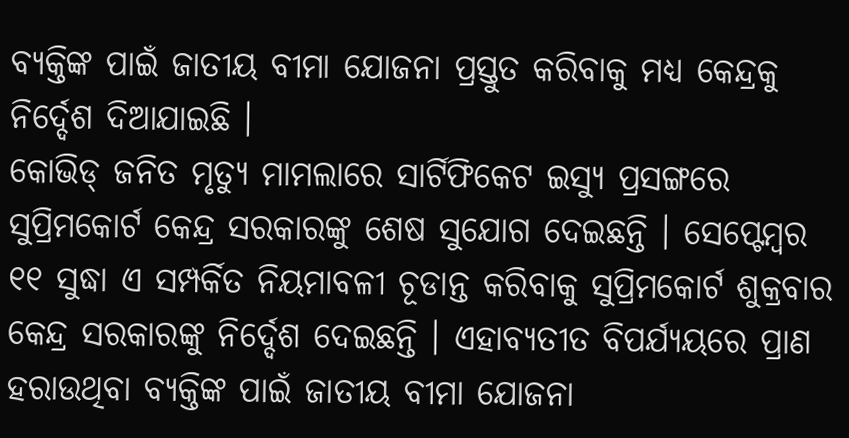ବ୍ୟକ୍ତିଙ୍କ ପାଇଁ ଜାତୀୟ ବୀମା ଯୋଜନା ପ୍ରସ୍ତୁତ କରିବାକୁ ମଧ୍ୟ କେନ୍ଦ୍ରକୁ ନିର୍ଦ୍ଦେଶ ଦିଆଯାଇଛି ।
କୋଭିଡ୍ ଜନିତ ମୃତ୍ୟୁ ମାମଲାରେ ସାର୍ଟିଫିକେଟ ଇସ୍ୟୁ ପ୍ରସଙ୍ଗରେ ସୁପ୍ରିମକୋର୍ଟ କେନ୍ଦ୍ର ସରକାରଙ୍କୁ ଶେଷ ସୁଯୋଗ ଦେଇଛନ୍ତି । ସେପ୍ଟେମ୍ବର ୧୧ ସୁଦ୍ଧା ଏ ସମ୍ପର୍କିତ ନିୟମାବଳୀ ଚୂଡାନ୍ତ କରିବାକୁ ସୁପ୍ରିମକୋର୍ଟ ଶୁକ୍ରବାର କେନ୍ଦ୍ର ସରକାରଙ୍କୁ ନିର୍ଦ୍ଦେଶ ଦେଇଛନ୍ତି । ଏହାବ୍ୟତୀତ ବିପର୍ଯ୍ୟୟରେ ପ୍ରାଣ ହରାଉଥିବା ବ୍ୟକ୍ତିଙ୍କ ପାଇଁ ଜାତୀୟ ବୀମା ଯୋଜନା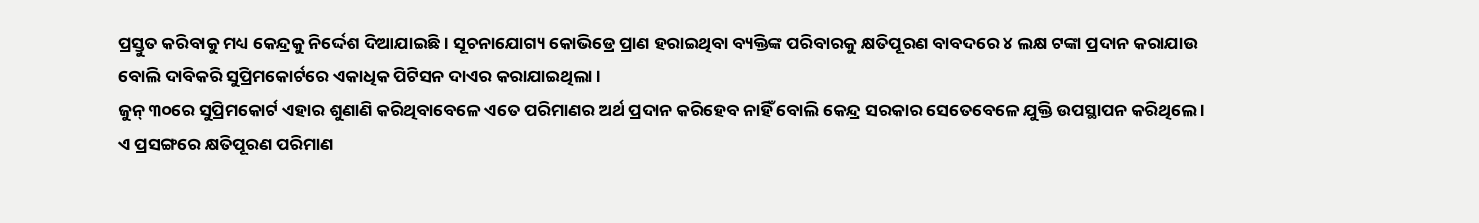ପ୍ରସ୍ତୁତ କରିବାକୁ ମଧ୍ୟ କେନ୍ଦ୍ରକୁ ନିର୍ଦ୍ଦେଶ ଦିଆଯାଇଛି । ସୂଚନାଯୋଗ୍ୟ କୋଭିଡ୍ରେ ପ୍ରାଣ ହରାଇଥିବା ବ୍ୟକ୍ତିଙ୍କ ପରିବାରକୁ କ୍ଷତିପୂରଣ ବାବଦରେ ୪ ଲକ୍ଷ ଟଙ୍କା ପ୍ରଦାନ କରାଯାଉ ବୋଲି ଦାବିକରି ସୁପ୍ରିମକୋର୍ଟରେ ଏକାଧିକ ପିଟିସନ ଦାଏର କରାଯାଇଥିଲା ।
ଜୁନ୍ ୩୦ରେ ସୁପ୍ରିମକୋର୍ଟ ଏହାର ଶୁଣାଣି କରିଥିବାବେଳେ ଏତେ ପରିମାଣର ଅର୍ଥ ପ୍ରଦାନ କରିହେବ ନାହିଁ ବୋଲି କେନ୍ଦ୍ର ସରକାର ସେତେବେଳେ ଯୁକ୍ତି ଉପସ୍ଥାପନ କରିଥିଲେ । ଏ ପ୍ରସଙ୍ଗରେ କ୍ଷତିପୂରଣ ପରିମାଣ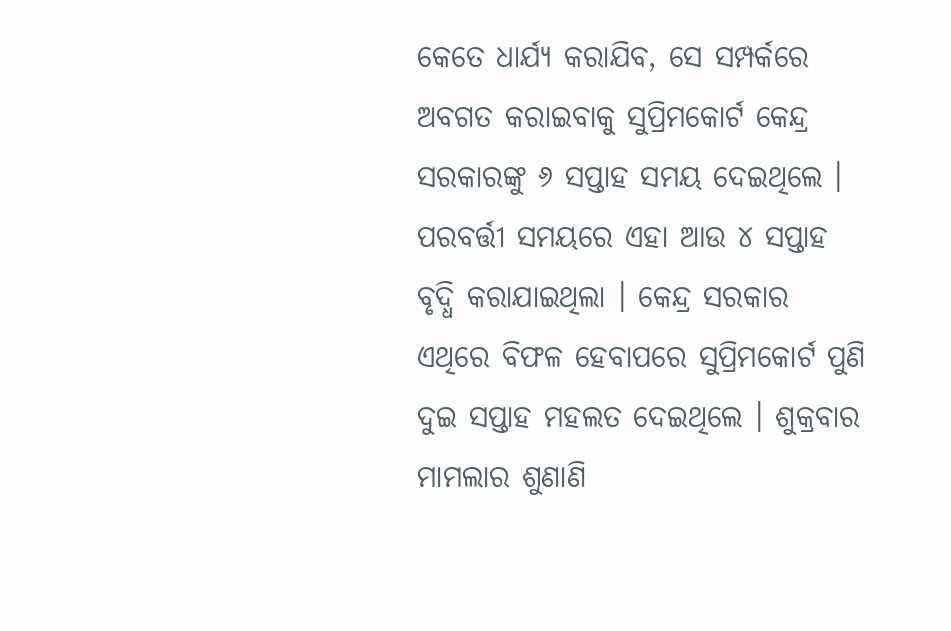କେତେ ଧାର୍ଯ୍ୟ କରାଯିବ, ସେ ସମ୍ପର୍କରେ ଅବଗତ କରାଇବାକୁ ସୁପ୍ରିମକୋର୍ଟ କେନ୍ଦ୍ର ସରକାରଙ୍କୁ ୬ ସପ୍ତାହ ସମୟ ଦେଇଥିଲେ । ପରବର୍ତ୍ତୀ ସମୟରେ ଏହା ଆଉ ୪ ସପ୍ତାହ ବୃଦ୍ଧି କରାଯାଇଥିଲା । କେନ୍ଦ୍ର ସରକାର ଏଥିରେ ବିଫଳ ହେବାପରେ ସୁପ୍ରିମକୋର୍ଟ ପୁଣି ଦୁଇ ସପ୍ତାହ ମହଲତ ଦେଇଥିଲେ । ଶୁକ୍ରବାର ମାମଲାର ଶୁଣାଣି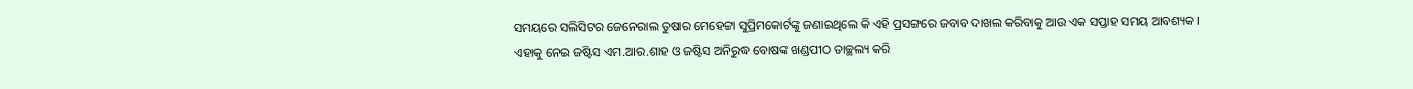ସମୟରେ ସଲିସିଟର ଜେନେରାଲ ତୁଷାର ମେହେଟ୍ଟା ସୁପ୍ରିମକୋର୍ଟଙ୍କୁ ଜଣାଇଥିଲେ କି ଏହି ପ୍ରସଙ୍ଗରେ ଜବାବ ଦାଖଲ କରିବାକୁ ଆଉ ଏକ ସପ୍ତାହ ସମୟ ଆବଶ୍ୟକ ।
ଏହାକୁ ନେଇ ଜଷ୍ଟିସ ଏମ.ଆର.ଶାହ ଓ ଜଷ୍ଟିସ ଅନିରୁଦ୍ଧ ବୋଷଙ୍କ ଖଣ୍ଡପୀଠ ତାଚ୍ଛଲ୍ୟ କରି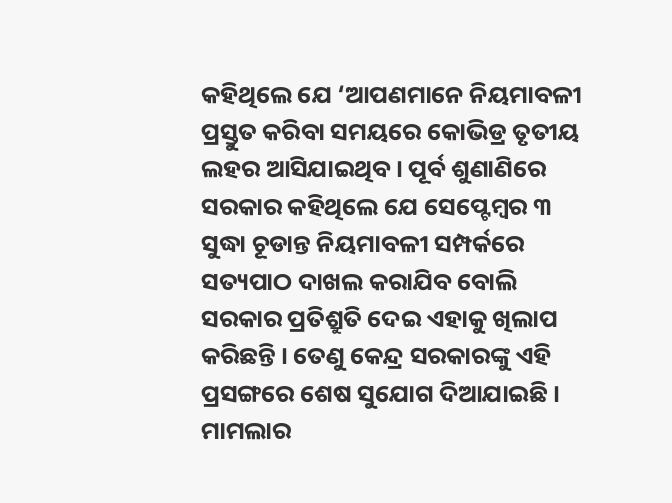କହିଥିଲେ ଯେ ‘ଆପଣମାନେ ନିୟମାବଳୀ ପ୍ରସ୍ତୁତ କରିବା ସମୟରେ କୋଭିଡ୍ର ତୃତୀୟ ଲହର ଆସିଯାଇଥିବ । ପୂର୍ବ ଶୁଣାଣିରେ ସରକାର କହିଥିଲେ ଯେ ସେପ୍ଟେମ୍ବର ୩ ସୁଦ୍ଧା ଚୂଡାନ୍ତ ନିୟମାବଳୀ ସମ୍ପର୍କରେ ସତ୍ୟପାଠ ଦାଖଲ କରାଯିବ ବୋଲି ସରକାର ପ୍ରତିଶ୍ରୁତି ଦେଇ ଏହାକୁ ଖିଲାପ କରିଛନ୍ତି । ତେଣୁ କେନ୍ଦ୍ର ସରକାରଙ୍କୁ ଏହି ପ୍ରସଙ୍ଗରେ ଶେଷ ସୁଯୋଗ ଦିଆଯାଇଛି । ମାମଲାର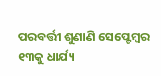ପରବର୍ତ୍ତୀ ଶୁଣାଣି ସେପ୍ଟେମ୍ବର ୧୩କୁ ଧାର୍ଯ୍ୟ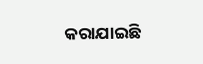କରାଯାଇଛି